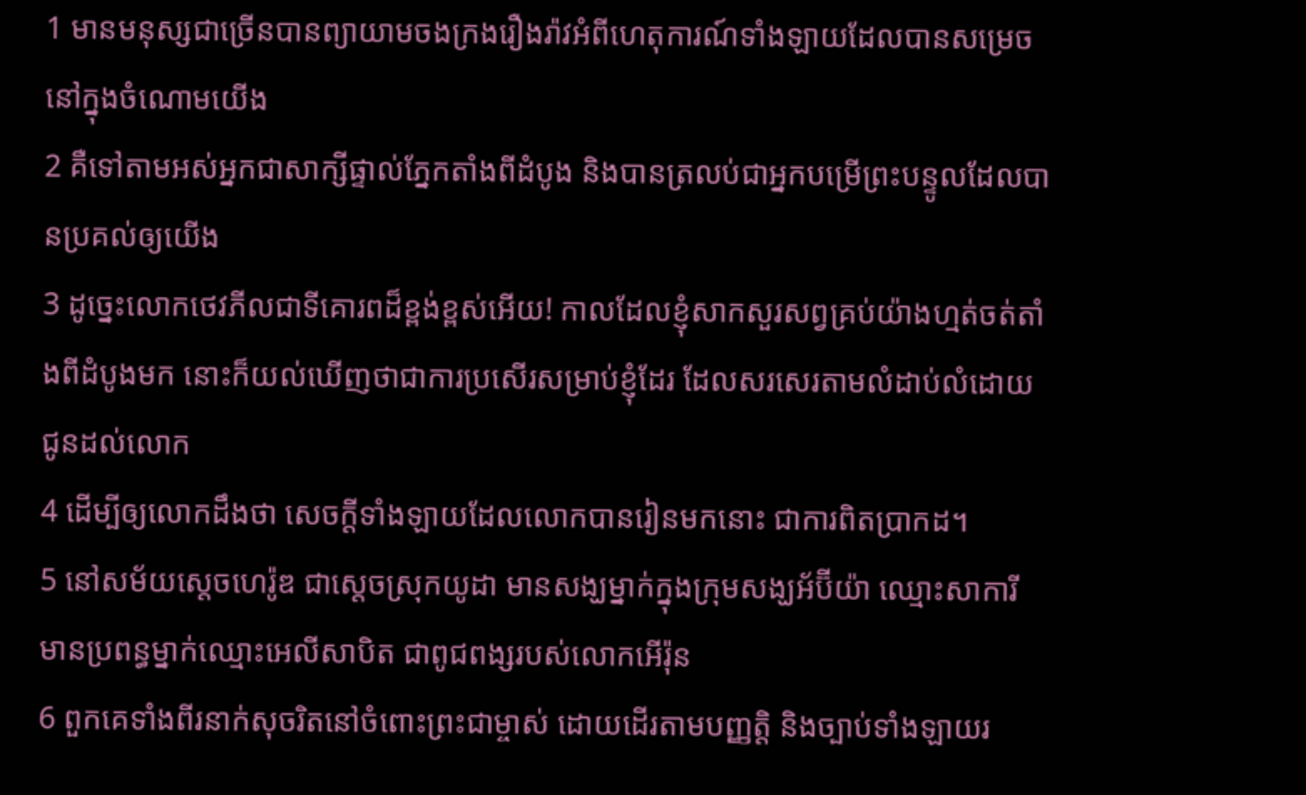1 មានមនុស្សជាច្រើនបានព្យាយាមចងក្រងរឿងរ៉ាវអំពីហេតុការណ៍ទាំងឡាយដែលបានសម្រេចនៅក្នុងចំណោមយើង
2 គឺទៅតាមអស់អ្នកជាសាក្សីផ្ទាល់ភ្នែកតាំងពីដំបូង និងបានត្រលប់ជាអ្នកបម្រើព្រះបន្ទូលដែលបានប្រគល់ឲ្យយើង
3 ដូច្នេះលោកថេវភីលជាទីគោរពដ៏ខ្ពង់ខ្ពស់អើយ! កាលដែលខ្ញុំសាកសួរសព្វគ្រប់យ៉ាងហ្មត់ចត់តាំងពីដំបូងមក នោះក៏យល់ឃើញថាជាការប្រសើរសម្រាប់ខ្ញុំដែរ ដែលសរសេរតាមលំដាប់លំដោយជូនដល់លោក
4 ដើម្បីឲ្យលោកដឹងថា សេចក្ដីទាំងឡាយដែលលោកបានរៀនមកនោះ ជាការពិតប្រាកដ។
5 នៅសម័យស្ដេចហេរ៉ូឌ ជាស្ដេចស្រុកយូដា មានសង្ឃម្នាក់ក្នុងក្រុមសង្ឃអ័ប៊ីយ៉ា ឈ្មោះសាការី មានប្រពន្ធម្នាក់ឈ្មោះអេលីសាបិត ជាពូជពង្សរបស់លោកអើរ៉ុន
6 ពួកគេទាំងពីរនាក់សុចរិតនៅចំពោះព្រះជាម្ចាស់ ដោយដើរតាមបញ្ញត្ដិ និងច្បាប់ទាំងឡាយរ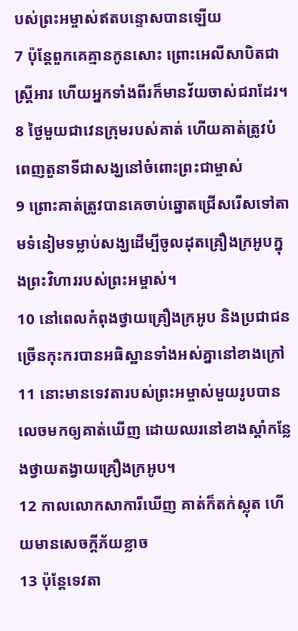បស់ព្រះអម្ចាស់ឥតបន្ទោសបានឡើយ
7 ប៉ុន្ដែពួកគេគ្មានកូនសោះ ព្រោះអេលីសាបិតជាស្ដ្រីអារ ហើយអ្នកទាំងពីរក៏មានវ័យចាស់ជរាដែរ។
8 ថ្ងៃមួយជាវេនក្រុមរបស់គាត់ ហើយគាត់ត្រូវបំពេញតួនាទីជាសង្ឃនៅចំពោះព្រះជាម្ចាស់
9 ព្រោះគាត់ត្រូវបានគេចាប់ឆ្នោតជ្រើសរើសទៅតាមទំនៀមទម្លាប់សង្ឃដើម្បីចូលដុតគ្រឿងក្រអូបក្នុងព្រះវិហាររបស់ព្រះអម្ចាស់។
10 នៅពេលកំពុងថ្វាយគ្រឿងក្រអូប និងប្រជាជនច្រើនកុះករបានអធិស្ឋានទាំងអស់គ្នានៅខាងក្រៅ
11 នោះមានទេវតារបស់ព្រះអម្ចាស់មួយរូបបានលេចមកឲ្យគាត់ឃើញ ដោយឈរនៅខាងស្ដាំកន្លែងថ្វាយតង្វាយគ្រឿងក្រអូប។
12 កាលលោកសាការីឃើញ គាត់ក៏តក់ស្លុត ហើយមានសេចក្ដីភ័យខ្លាច
13 ប៉ុន្ដែទេវតា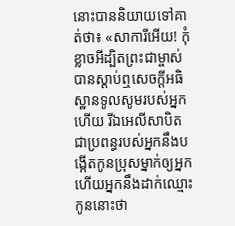នោះបាននិយាយទៅគាត់ថា៖ «សាការីអើយ! កុំខ្លាចអីដ្បិតព្រះជាម្ចាស់បានស្ដាប់ឮសេចក្ដីអធិស្ឋានទូលសូមរបស់អ្នកហើយ រីឯអេលីសាបិតជាប្រពន្ធរបស់អ្នកនឹងបង្កើតកូនប្រុសម្នាក់ឲ្យអ្នក ហើយអ្នកនឹងដាក់ឈ្មោះកូននោះថា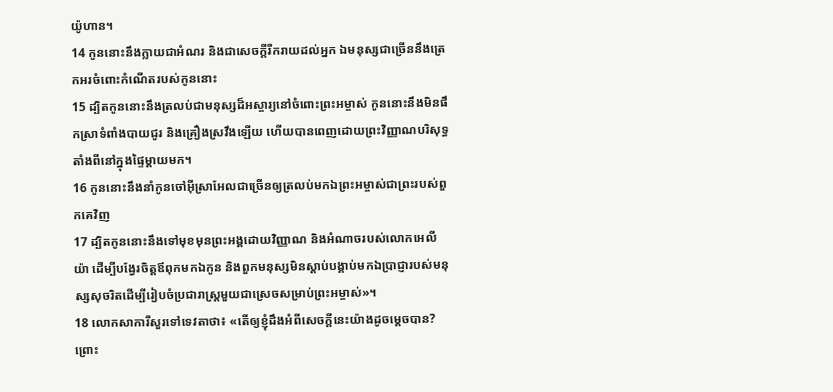យ៉ូហាន។
14 កូននោះនឹងក្លាយជាអំណរ និងជាសេចក្ដីរីករាយដល់អ្នក ឯមនុស្សជាច្រើននឹងត្រេកអរចំពោះកំណើតរបស់កូននោះ
15 ដ្បិតកូននោះនឹងត្រលប់ជាមនុស្សដ៏អស្ចារ្យនៅចំពោះព្រះអម្ចាស់ កូននោះនឹងមិនផឹកស្រាទំពាំងបាយជូរ និងគ្រឿងស្រវឹងឡើយ ហើយបានពេញដោយព្រះវិញ្ញាណបរិសុទ្ធតាំងពីនៅក្នុងផ្ទៃម្ដាយមក។
16 កូននោះនឹងនាំកូនចៅអ៊ីស្រាអែលជាច្រើនឲ្យត្រលប់មកឯព្រះអម្ចាស់ជាព្រះរបស់ពួកគេវិញ
17 ដ្បិតកូននោះនឹងទៅមុខមុនព្រះអង្គដោយវិញ្ញាណ និងអំណាចរបស់លោកអេលីយ៉ា ដើម្បីបង្វែរចិត្ដឪពុកមកឯកូន និងពួកមនុស្សមិនស្ដាប់បង្គាប់មកឯប្រាជ្ញារបស់មនុស្សសុចរិតដើម្បីរៀបចំប្រជារាស្ដ្រមួយជាស្រេចសម្រាប់ព្រះអម្ចាស់»។
18 លោកសាការីសួរទៅទេវតាថា៖ «តើឲ្យខ្ញុំដឹងអំពីសេចក្ដីនេះយ៉ាងដូចម្ដេចបាន? ព្រោះ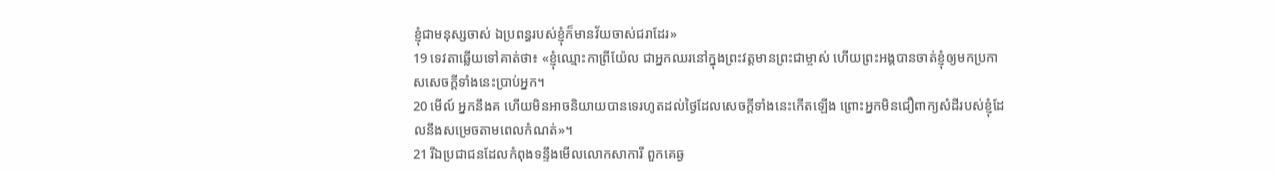ខ្ញុំជាមនុស្សចាស់ ឯប្រពន្ធរបស់ខ្ញុំក៏មានវ័យចាស់ជរាដែរ»
19 ទេវតាឆ្លើយទៅគាត់ថា៖ «ខ្ញុំឈ្មោះកាព្រីយ៉ែល ជាអ្នកឈរនៅក្នុងព្រះវត្ដមានព្រះជាម្ចាស់ ហើយព្រះអង្គបានចាត់ខ្ញុំឲ្យមកប្រកាសសេចក្ដីទាំងនេះប្រាប់អ្នក។
20 មើល៍ អ្នកនឹងគ ហើយមិនអាចនិយាយបានទេរហូតដល់ថ្ងៃដែលសេចក្ដីទាំងនេះកើតឡើង ព្រោះអ្នកមិនជឿពាក្យសំដីរបស់ខ្ញុំដែលនឹងសម្រេចតាមពេលកំណត់»។
21 រីឯប្រជាជនដែលកំពុងទន្ទឹងមើលលោកសាការី ពួកគេឆ្ង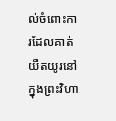ល់ចំពោះការដែលគាត់យឺតយូរនៅក្នុងព្រះវិហា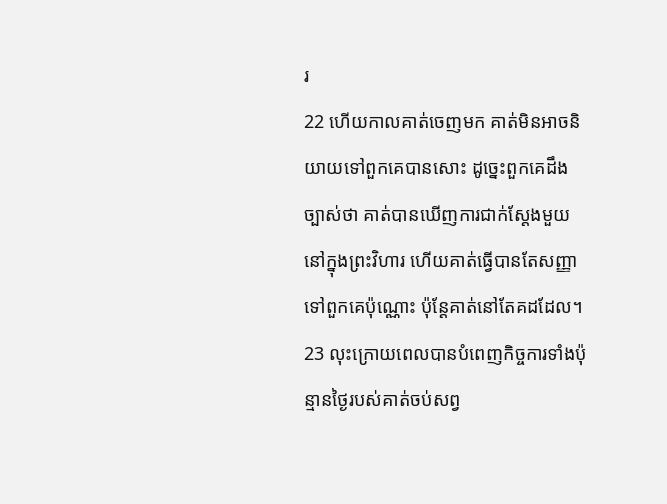រ
22 ហើយកាលគាត់ចេញមក គាត់មិនអាចនិយាយទៅពួកគេបានសោះ ដូច្នេះពួកគេដឹងច្បាស់ថា គាត់បានឃើញការជាក់ស្ដែងមួយនៅក្នុងព្រះវិហារ ហើយគាត់ធ្វើបានតែសញ្ញាទៅពួកគេប៉ុណ្ណោះ ប៉ុន្ដែគាត់នៅតែគដដែល។
23 លុះក្រោយពេលបានបំពេញកិច្ចការទាំងប៉ុន្មានថ្ងៃរបស់គាត់ចប់សព្វ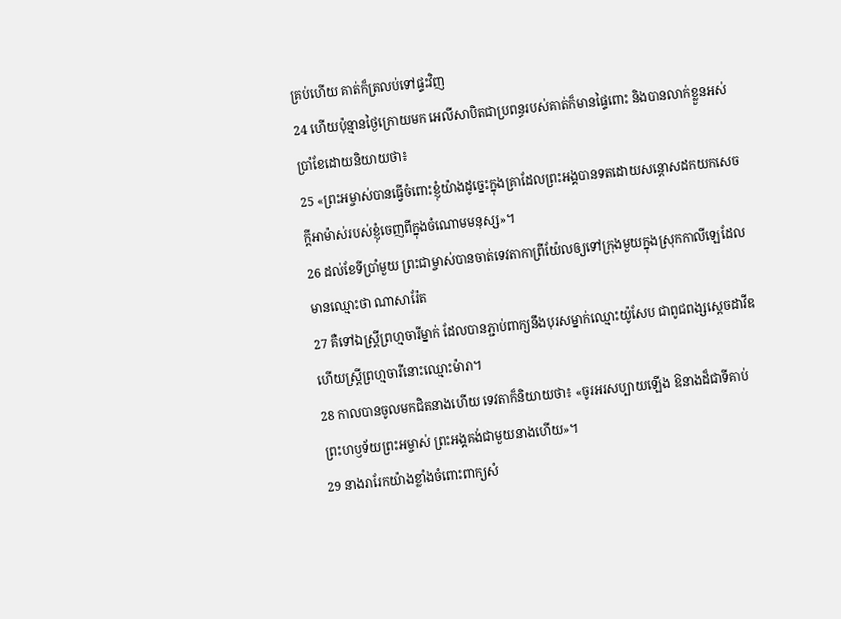គ្រប់ហើយ គាត់ក៏ត្រលប់ទៅផ្ទះវិញ
24 ហើយប៉ុន្មានថ្ងៃក្រោយមក អេលីសាបិតជាប្រពន្ធរបស់គាត់ក៏មានផ្ទៃពោះ និងបានលាក់ខ្លួនអស់ប្រាំខែដោយនិយាយថា៖
25 «ព្រះអម្ចាស់បានធ្វើចំពោះខ្ញុំយ៉ាងដូច្នេះក្នុងគ្រាដែលព្រះអង្គបានទតដោយសន្ដោសដកយកសេចក្តីអាម៉ាស់របស់ខ្ញុំចេញពីក្នុងចំណោមមនុស្ស»។
26 ដល់ខែទីប្រាំមួយ ព្រះជាម្ចាស់បានចាត់ទេវតាកាពី្រយ៉ែលឲ្យទៅក្រុងមួយក្នុងស្រុកកាលីឡេដែលមានឈ្មោះថា ណាសារ៉ែត
27 គឺទៅឯស្ដ្រីព្រហ្មចារីម្នាក់ ដែលបានភ្ជាប់ពាក្យនឹងបុរសម្នាក់ឈ្មោះយ៉ូសែប ជាពូជពង្សស្ដេចដាវីឌ ហើយស្ដ្រីព្រហ្មចារីនោះឈ្មោះម៉ារា។
28 កាលបានចូលមកជិតនាងហើយ ទេវតាក៏និយាយថា៖ «ចូរអរសប្បាយឡើង ឱនាងដ៏ជាទីគាប់ព្រះហឫទ័យព្រះអម្ចាស់ ព្រះអង្គគង់ជាមួយនាងហើយ»។
29 នាងរារែកយ៉ាងខ្លាំងចំពោះពាក្យសំ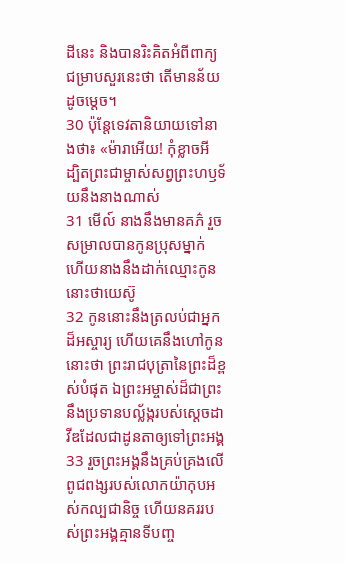ដីនេះ និងបានរិះគិតអំពីពាក្យជម្រាបសួរនេះថា តើមានន័យដូចម្ដេច។
30 ប៉ុន្ដែទេវតានិយាយទៅនាងថា៖ «ម៉ារាអើយ! កុំខ្លាចអី ដ្បិតព្រះជាម្ចាស់សព្វព្រះហឫទ័យនឹងនាងណាស់
31 មើល៍ នាងនឹងមានគភ៌ រួចសម្រាលបានកូនប្រុសម្នាក់ ហើយនាងនឹងដាក់ឈ្មោះកូននោះថាយេស៊ូ
32 កូននោះនឹងត្រលប់ជាអ្នកដ៏អស្ចារ្យ ហើយគេនឹងហៅកូននោះថា ព្រះរាជបុត្រានៃព្រះដ៏ខ្ពស់បំផុត ឯព្រះអម្ចាស់ដ៏ជាព្រះនឹងប្រទានបល្ល័ង្ករបស់ស្ដេចដាវីឌដែលជាដូនតាឲ្យទៅព្រះអង្គ
33 រួចព្រះអង្គនឹងគ្រប់គ្រងលើពូជពង្សរបស់លោកយ៉ាកុបអស់កល្បជានិច្ច ហើយនគររបស់ព្រះអង្គគ្មានទីបញ្ច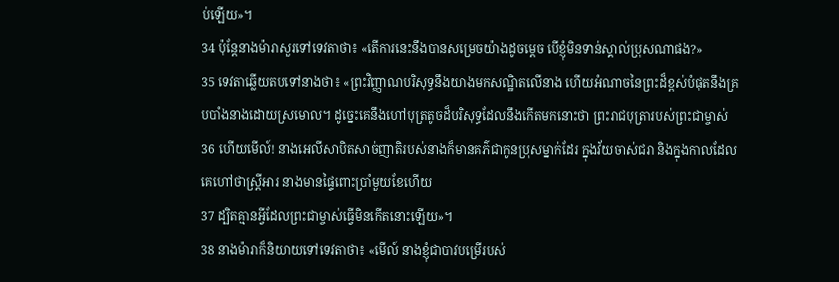ប់ឡើយ»។
34 ប៉ុន្ដែនាងម៉ារាសួរទៅទេវតាថា៖ «តើការនេះនឹងបានសម្រេចយ៉ាងដូចម្ដេច បើខ្ញុំមិនទាន់ស្គាល់ប្រុសណាផង?»
35 ទេវតាឆ្លើយតបទៅនាងថា៖ «ព្រះវិញ្ញាណបរិសុទ្ធនឹងយាងមកសណ្ឋិតលើនាង ហើយអំណាចនៃព្រះដ៏ខ្ពស់បំផុតនឹងគ្របបាំងនាងដោយស្រមោល។ ដូច្នេះគេនឹងហៅបុត្រតូចដ៏បរិសុទ្ធដែលនឹងកើតមកនោះថា ព្រះរាជបុត្រារបស់ព្រះជាម្ចាស់
36 ហើយមើល៍! នាងអេលីសាបិតសាច់ញាតិរបស់នាងក៏មានគភ៌ជាកូនប្រុសម្នាក់ដែរ ក្នុងវ័យចាស់ជរា និងក្នុងកាលដែលគេហៅថាស្ត្រីអារ នាងមានផ្ទៃពោះប្រាំមួយខែហើយ
37 ដ្បិតគ្មានអ្វីដែលព្រះជាម្ចាស់ធ្វើមិនកើតនោះឡើយ»។
38 នាងម៉ារាក៏និយាយទៅទេវតាថា៖ «មើល៍ នាងខ្ញុំជាបាវបម្រើរបស់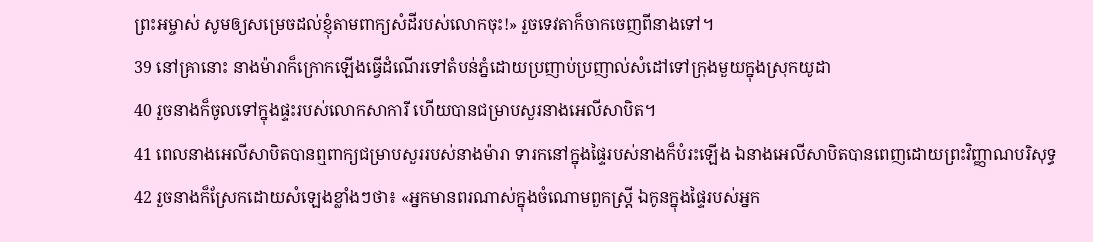ព្រះអម្ចាស់ សូមឲ្យសម្រេចដល់ខ្ញុំតាមពាក្យសំដីរបស់លោកចុះ!» រួចទេវតាក៏ចាកចេញពីនាងទៅ។
39 នៅគ្រានោះ នាងម៉ារាក៏ក្រោកឡើងធ្វើដំណើរទៅតំបន់ភ្នំដោយប្រញាប់ប្រញាល់សំដៅទៅក្រុងមួយក្នុងស្រុកយូដា
40 រួចនាងក៏ចូលទៅក្នុងផ្ទះរបស់លោកសាការី ហើយបានជម្រាបសួរនាងអេលីសាបិត។
41 ពេលនាងអេលីសាបិតបានឮពាក្យជម្រាបសួររបស់នាងម៉ារា ទារកនៅក្នុងផ្ទៃរបស់នាងក៏បំរះឡើង ឯនាងអេលីសាបិតបានពេញដោយព្រះវិញ្ញាណបរិសុទ្ធ
42 រួចនាងក៏ស្រែកដោយសំឡេងខ្លាំងៗថា៖ «អ្នកមានពរណាស់ក្នុងចំណោមពួកស្ដ្រី ឯកូនក្នុងផ្ទៃរបស់អ្នក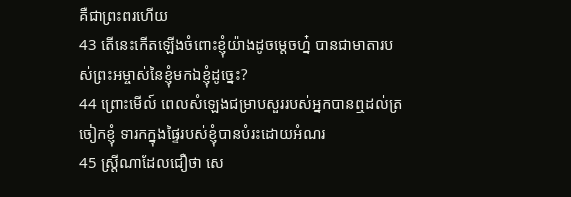គឺជាព្រះពរហើយ
43 តើនេះកើតឡើងចំពោះខ្ញុំយ៉ាងដូចម្ដេចហ្ន៎ បានជាមាតារបស់ព្រះអម្ចាស់នៃខ្ញុំមកឯខ្ញុំដូច្នេះ?
44 ព្រោះមើល៍ ពេលសំឡេងជម្រាបសួររបស់អ្នកបានឮដល់ត្រចៀកខ្ញុំ ទារកក្នុងផ្ទៃរបស់ខ្ញុំបានបំរះដោយអំណរ
45 ស្ដ្រីណាដែលជឿថា សេ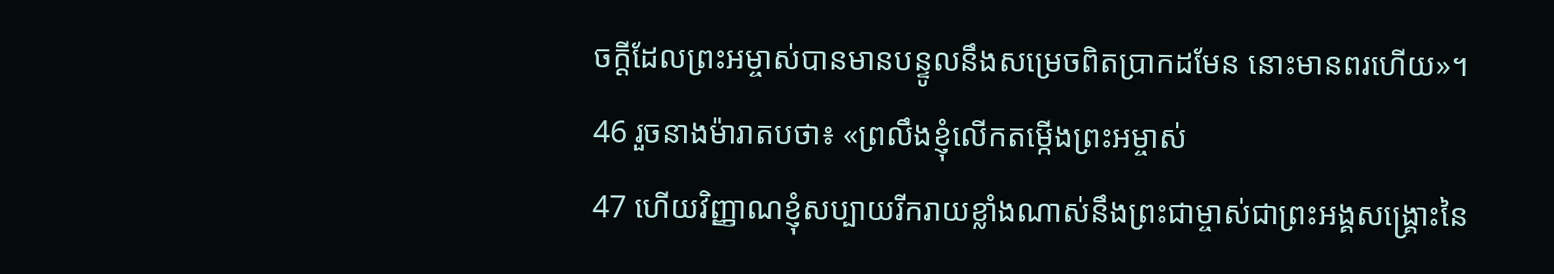ចក្ដីដែលព្រះអម្ចាស់បានមានបន្ទូលនឹងសម្រេចពិតប្រាកដមែន នោះមានពរហើយ»។
46 រួចនាងម៉ារាតបថា៖ «ព្រលឹងខ្ញុំលើកតម្កើងព្រះអម្ចាស់
47 ហើយវិញ្ញាណខ្ញុំសប្បាយរីករាយខ្លាំងណាស់នឹងព្រះជាម្ចាស់ជាព្រះអង្គសង្គ្រោះនៃ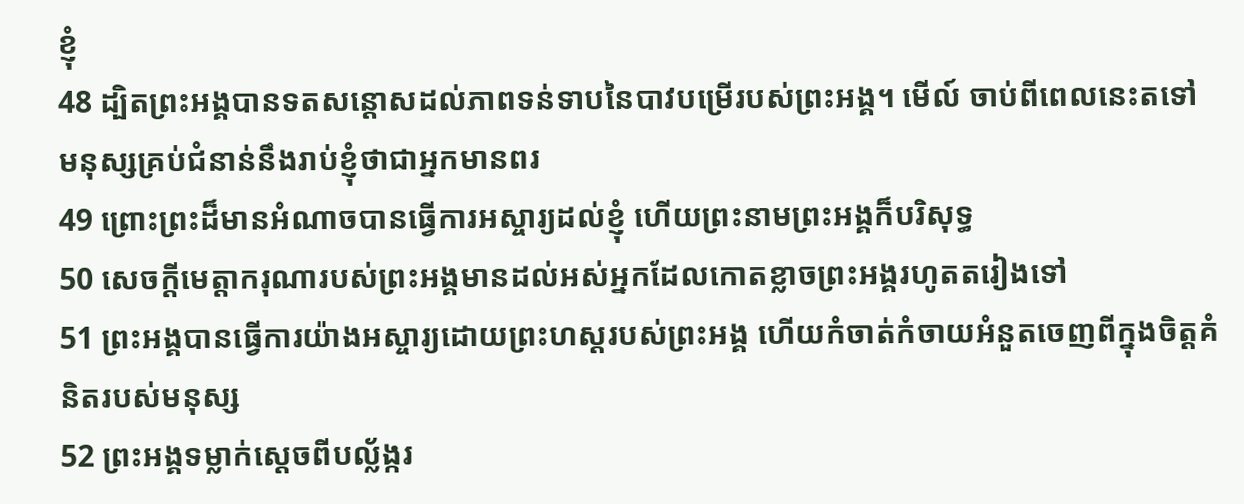ខ្ញុំ
48 ដ្បិតព្រះអង្គបានទតសន្ដោសដល់ភាពទន់ទាបនៃបាវបម្រើរបស់ព្រះអង្គ។ មើល៍ ចាប់ពីពេលនេះតទៅ មនុស្សគ្រប់ជំនាន់នឹងរាប់ខ្ញុំថាជាអ្នកមានពរ
49 ព្រោះព្រះដ៏មានអំណាចបានធ្វើការអស្ចារ្យដល់ខ្ញុំ ហើយព្រះនាមព្រះអង្គក៏បរិសុទ្ធ
50 សេចក្ដីមេត្ដាករុណារបស់ព្រះអង្គមានដល់អស់អ្នកដែលកោតខ្លាចព្រះអង្គរហូតតរៀងទៅ
51 ព្រះអង្គបានធ្វើការយ៉ាងអស្ចារ្យដោយព្រះហស្ដរបស់ព្រះអង្គ ហើយកំចាត់កំចាយអំនួតចេញពីក្នុងចិត្ដគំនិតរបស់មនុស្ស
52 ព្រះអង្គទម្លាក់ស្ដេចពីបល្ល័ង្ករ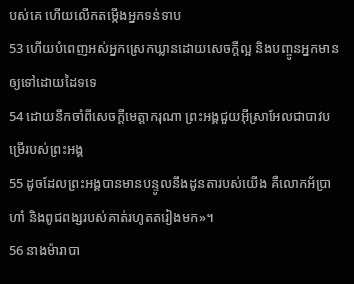បស់គេ ហើយលើកតម្កើងអ្នកទន់ទាប
53 ហើយបំពេញអស់អ្នកស្រេកឃ្លានដោយសេចក្ដីល្អ និងបញ្ចូនអ្នកមានឲ្យទៅដោយដៃទទេ
54 ដោយនឹកចាំពីសេចក្ដីមេត្តាករុណា ព្រះអង្គជួយអ៊ីស្រាអែលជាបាវបម្រើរបស់ព្រះអង្គ
55 ដូចដែលព្រះអង្គបានមានបន្ទូលនឹងដូនតារបស់យើង គឺលោកអ័ប្រាហាំ និងពូជពង្សរបស់គាត់រហូតតរៀងមក»។
56 នាងម៉ារាបា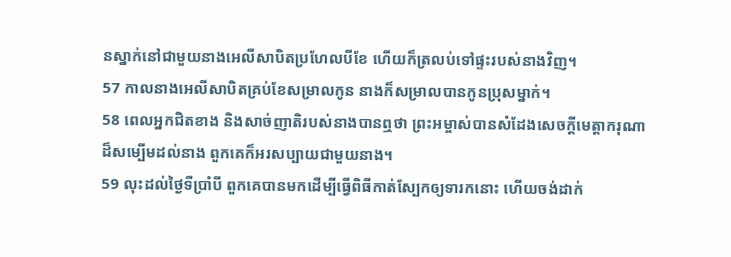នស្នាក់នៅជាមួយនាងអេលីសាបិតប្រហែលបីខែ ហើយក៏ត្រលប់ទៅផ្ទះរបស់នាងវិញ។
57 កាលនាងអេលីសាបិតគ្រប់ខែសម្រាលកូន នាងក៏សម្រាលបានកូនប្រុសម្នាក់។
58 ពេលអ្នកជិតខាង និងសាច់ញាតិរបស់នាងបានឮថា ព្រះអម្ចាស់បានសំដែងសេចក្ដីមេត្ដាករុណាដ៏សម្បើមដល់នាង ពួកគេក៏អរសប្បាយជាមួយនាង។
59 លុះដល់ថ្ងៃទីប្រាំបី ពួកគេបានមកដើម្បីធ្វើពិធីកាត់ស្បែកឲ្យទារកនោះ ហើយចង់ដាក់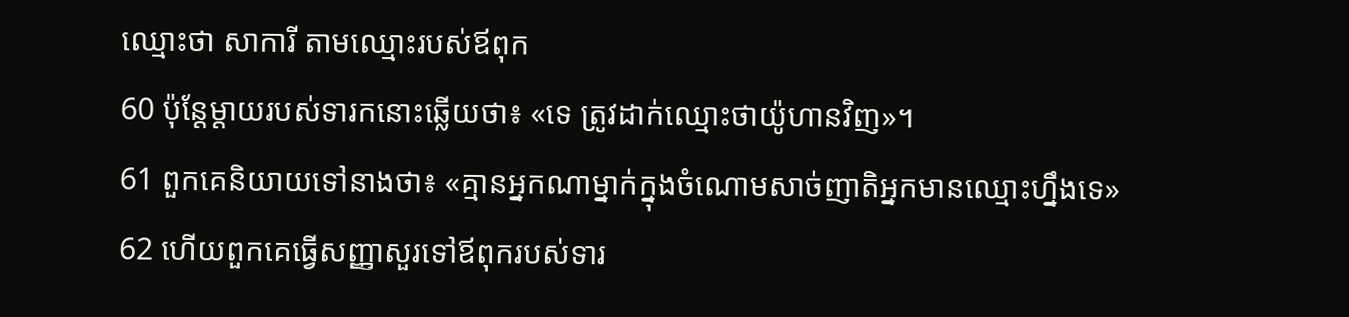ឈ្មោះថា សាការី តាមឈ្មោះរបស់ឪពុក
60 ប៉ុន្ដែម្ដាយរបស់ទារកនោះឆ្លើយថា៖ «ទេ ត្រូវដាក់ឈ្មោះថាយ៉ូហានវិញ»។
61 ពួកគេនិយាយទៅនាងថា៖ «គ្មានអ្នកណាម្នាក់ក្នុងចំណោមសាច់ញាតិអ្នកមានឈ្មោះហ្នឹងទេ»
62 ហើយពួកគេធ្វើសញ្ញាសួរទៅឪពុករបស់ទារ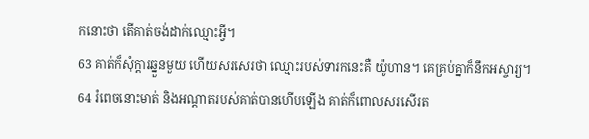កនោះថា តើគាត់ចង់ដាក់ឈ្មោះអ្វី។
63 គាត់ក៏សុំក្ដារឆ្នួនមួយ ហើយសរសេរថា ឈ្មោះរបស់ទារកនេះគឺ យ៉ូហាន។ គេគ្រប់គ្នាក៏នឹកអស្ចារ្យ។
64 រំពេចនោះមាត់ និងអណ្ដាតរបស់គាត់បានហើបឡើង គាត់ក៏ពោលសរសើរត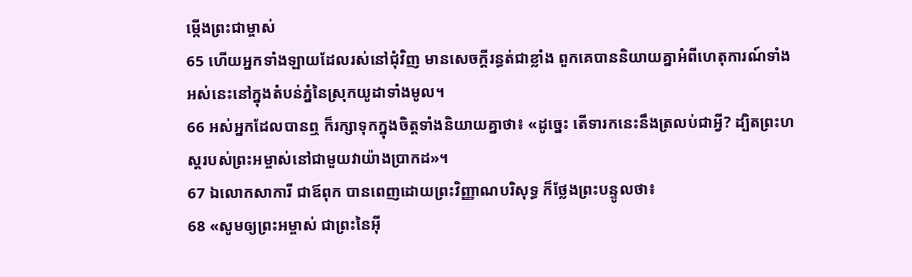ម្កើងព្រះជាម្ចាស់
65 ហើយអ្នកទាំងឡាយដែលរស់នៅជុំវិញ មានសេចក្ដីរន្ធត់ជាខ្លាំង ពួកគេបាននិយាយគ្នាអំពីហេតុការណ៍ទាំងអស់នេះនៅក្នុងតំបន់ភ្នំនៃស្រុកយូដាទាំងមូល។
66 អស់អ្នកដែលបានឮ ក៏រក្សាទុកក្នុងចិត្ដទាំងនិយាយគ្នាថា៖ «ដូច្នេះ តើទារកនេះនឹងត្រលប់ជាអ្វី? ដ្បិតព្រះហស្ដរបស់ព្រះអម្ចាស់នៅជាមួយវាយ៉ាងប្រាកដ»។
67 ឯលោកសាការី ជាឪពុក បានពេញដោយព្រះវិញ្ញាណបរិសុទ្ធ ក៏ថ្លែងព្រះបន្ទូលថា៖
68 «សូមឲ្យព្រះអម្ចាស់ ជាព្រះនៃអ៊ី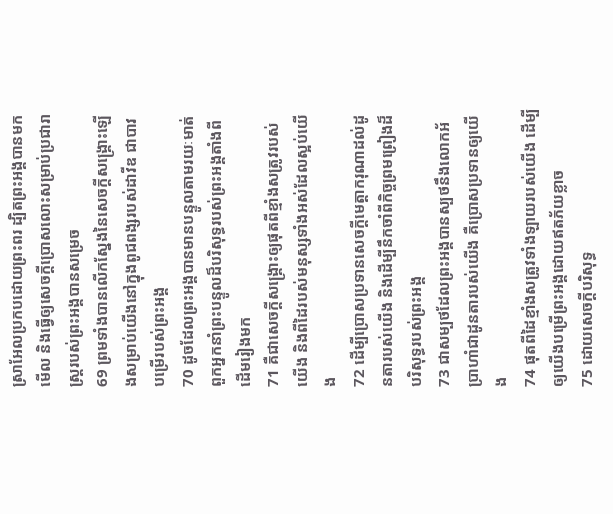ស្រាអែលប្រកបដោយព្រះពរ ដ្បិតព្រះអង្គបានមកមើល និងធ្វើឲ្យសេចក្ដីប្រោសលោះសម្រាប់ប្រជារាស្ដ្ររបស់ព្រះអង្គបានសម្រេច
69 ព្រមទាំងបានលើកស្នែងនៃសេចក្ដីសង្គ្រោះឡើងសម្រាប់យើងនៅក្នុងពូជពង្សរបស់ដាវីឌ ជាបាវបម្រើរបស់ព្រះអង្គ
70 ដូចដែលព្រះអង្គបានមានបន្ទូលតាមរយៈមាត់ពួកអ្នកនាំព្រះបន្ទូលដ៏បរិសុទ្ធរបស់ព្រះអង្គតាំងពីដើមរៀងមក
71 គឺជាសេចក្ដីសង្គ្រោះឲ្យផុតពីខ្មាំងសត្រូវរបស់យើង និងពីដៃរបស់មនុស្សទាំងអស់ដែលស្អប់យើង
72 ដើម្បីប្រោសប្រទានសេចក្ដីមេត្ដាករុណាដល់ដូនតារបស់យើង និងដើម្បីនឹកចាំពីកិច្ចព្រមព្រៀងដ៏បរិសុទ្ធរបស់ព្រះអង្គ
73 ជាសម្បថដែលព្រះអង្គបានស្បថនឹងលោកអ័ប្រាហាំជាដូនតារបស់យើង គឺប្រោសប្រទានឲ្យយើង
74 ផុតពីដៃខ្មាំងសត្រូវទាំងឡាយរបស់យើង ដើម្បីឲ្យយើងបម្រើព្រះអង្គដោយឥតភ័យខ្លាច
75 ដោយសេចក្ដីបរិសុទ្ធ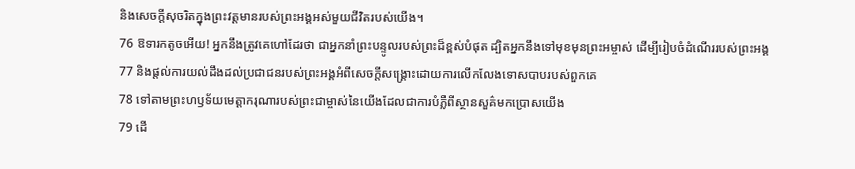និងសេចក្ដីសុចរិតក្នុងព្រះវត្ដមានរបស់ព្រះអង្គអស់មួយជីវិតរបស់យើង។
76 ឱទារកតូចអើយ! អ្នកនឹងត្រូវគេហៅដែរថា ជាអ្នកនាំព្រះបន្ទូលរបស់ព្រះដ៏ខ្ពស់បំផុត ដ្បិតអ្នកនឹងទៅមុខមុនព្រះអម្ចាស់ ដើម្បីរៀបចំដំណើររបស់ព្រះអង្គ
77 និងផ្ដល់ការយល់ដឹងដល់ប្រជាជនរបស់ព្រះអង្គអំពីសេចក្ដីសង្គ្រោះដោយការលើកលែងទោសបាបរបស់ពួកគេ
78 ទៅតាមព្រះហឫទ័យមេត្ដាករុណារបស់ព្រះជាម្ចាស់នៃយើងដែលជាការបំភ្លឺពីស្ថានសួគ៌មកប្រោសយើង
79 ដើ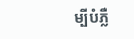ម្បីបំភ្លឺ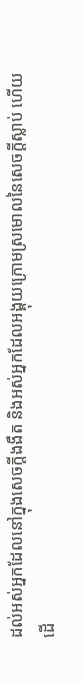ដល់អស់អ្នកដែលនៅក្នុងសេចក្ដីងងឹត និងអស់អ្នកដែលអង្គុយក្រោមស្រមោលនៃសេចក្ដីស្លាប់ ហើយដើ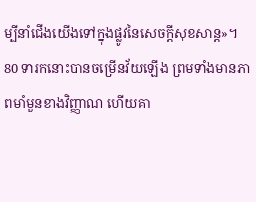ម្បីនាំជើងយើងទៅក្នុងផ្លូវនៃសេចក្ដីសុខសាន្ដ»។
80 ទារកនោះបានចម្រើនវ័យឡើង ព្រមទាំងមានភាពមាំមួនខាងវិញ្ញាណ ហើយគា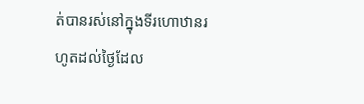ត់បានរស់នៅក្នុងទីរហោឋានរហូតដល់ថ្ងៃដែល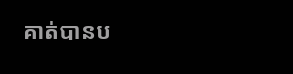គាត់បានប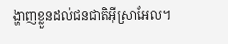ង្ហាញខ្លួនដល់ជនជាតិអ៊ីស្រាអែល។